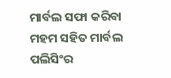ମାର୍ବଲ ସଫା କରିବା ମହମ ସହିତ ମାର୍ବଲ ପଲିସିଂର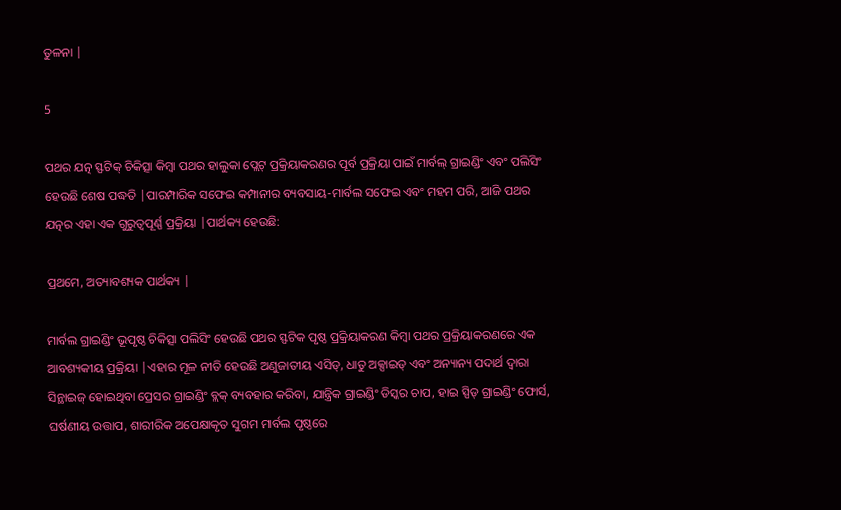ତୁଳନା |

5

ପଥର ଯତ୍ନ ସ୍ଫଟିକ୍ ଚିକିତ୍ସା କିମ୍ବା ପଥର ହାଲୁକା ପ୍ଲେଟ୍ ପ୍ରକ୍ରିୟାକରଣର ପୂର୍ବ ପ୍ରକ୍ରିୟା ପାଇଁ ମାର୍ବଲ୍ ଗ୍ରାଇଣ୍ଡିଂ ଏବଂ ପଲିସିଂ ହେଉଛି ଶେଷ ପଦ୍ଧତି |ପାରମ୍ପାରିକ ସଫେଇ କମ୍ପାନୀର ବ୍ୟବସାୟ-ମାର୍ବଲ ସଫେଇ ଏବଂ ମହମ ପରି, ଆଜି ପଥର ଯତ୍ନର ଏହା ଏକ ଗୁରୁତ୍ୱପୂର୍ଣ୍ଣ ପ୍ରକ୍ରିୟା |ପାର୍ଥକ୍ୟ ହେଉଛି:

ପ୍ରଥମେ, ଅତ୍ୟାବଶ୍ୟକ ପାର୍ଥକ୍ୟ |

ମାର୍ବଲ ଗ୍ରାଇଣ୍ଡିଂ ଭୂପୃଷ୍ଠ ଚିକିତ୍ସା ପଲିସିଂ ହେଉଛି ପଥର ସ୍ଫଟିକ ପୃଷ୍ଠ ପ୍ରକ୍ରିୟାକରଣ କିମ୍ବା ପଥର ପ୍ରକ୍ରିୟାକରଣରେ ଏକ ଆବଶ୍ୟକୀୟ ପ୍ରକ୍ରିୟା |ଏହାର ମୂଳ ନୀତି ହେଉଛି ଅଣୁଜାତୀୟ ଏସିଡ୍, ଧାତୁ ଅକ୍ସାଇଡ୍ ଏବଂ ଅନ୍ୟାନ୍ୟ ପଦାର୍ଥ ଦ୍ୱାରା ସିନ୍ଥାଇଜ୍ ହୋଇଥିବା ପ୍ରେସର ଗ୍ରାଇଣ୍ଡିଂ ବ୍ଲକ୍ ବ୍ୟବହାର କରିବା, ଯାନ୍ତ୍ରିକ ଗ୍ରାଇଣ୍ଡିଂ ଡିସ୍କର ଚାପ, ହାଇ ସ୍ପିଡ୍ ଗ୍ରାଇଣ୍ଡିଂ ଫୋର୍ସ, ଘର୍ଷଣୀୟ ଉତ୍ତାପ, ଶାରୀରିକ ଅପେକ୍ଷାକୃତ ସୁଗମ ମାର୍ବଲ ପୃଷ୍ଠରେ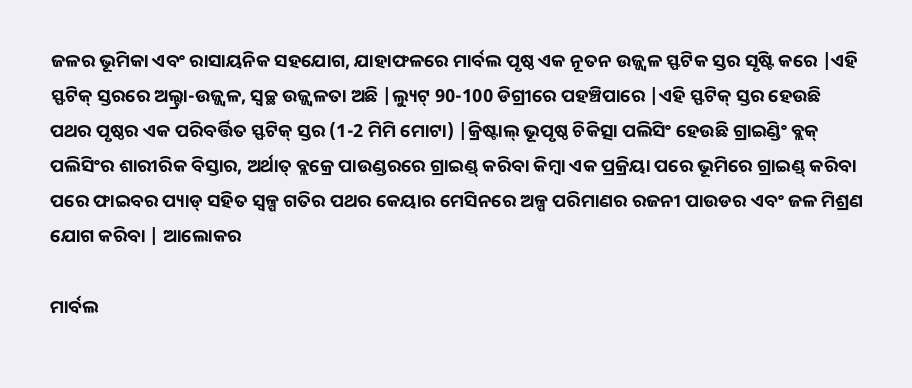ଜଳର ଭୂମିକା ଏବଂ ରାସାୟନିକ ସହଯୋଗ, ଯାହାଫଳରେ ମାର୍ବଲ ପୃଷ୍ଠ ଏକ ନୂତନ ଉଜ୍ଜ୍ୱଳ ସ୍ଫଟିକ ସ୍ତର ସୃଷ୍ଟି କରେ |ଏହି ସ୍ଫଟିକ୍ ସ୍ତରରେ ଅଲ୍ଟ୍ରା-ଉଜ୍ଜ୍ୱଳ, ସ୍ୱଚ୍ଛ ଉଜ୍ଜ୍ୱଳତା ଅଛି |ଲ୍ୟୁଟ୍ 90-100 ଡିଗ୍ରୀରେ ପହଞ୍ଚିପାରେ |ଏହି ସ୍ଫଟିକ୍ ସ୍ତର ହେଉଛି ପଥର ପୃଷ୍ଠର ଏକ ପରିବର୍ତ୍ତିତ ସ୍ଫଟିକ୍ ସ୍ତର (1-2 ମିମି ମୋଟା) |କ୍ରିଷ୍ଟାଲ୍ ଭୂପୃଷ୍ଠ ଚିକିତ୍ସା ପଲିସିଂ ହେଉଛି ଗ୍ରାଇଣ୍ଡିଂ ବ୍ଲକ୍ ପଲିସିଂର ଶାରୀରିକ ବିସ୍ତାର, ଅର୍ଥାତ୍ ବ୍ଲକ୍ରେ ପାଉଣ୍ଡରରେ ଗ୍ରାଇଣ୍ଡ୍ କରିବା କିମ୍ବା ଏକ ପ୍ରକ୍ରିୟା ପରେ ଭୂମିରେ ଗ୍ରାଇଣ୍ଡ୍ କରିବା ପରେ ଫାଇବର ପ୍ୟାଡ୍ ସହିତ ସ୍ୱଳ୍ପ ଗତିର ପଥର କେୟାର ମେସିନରେ ଅଳ୍ପ ପରିମାଣର ରଜନୀ ପାଉଡର ଏବଂ ଜଳ ମିଶ୍ରଣ ଯୋଗ କରିବା | ଆଲୋକର

ମାର୍ବଲ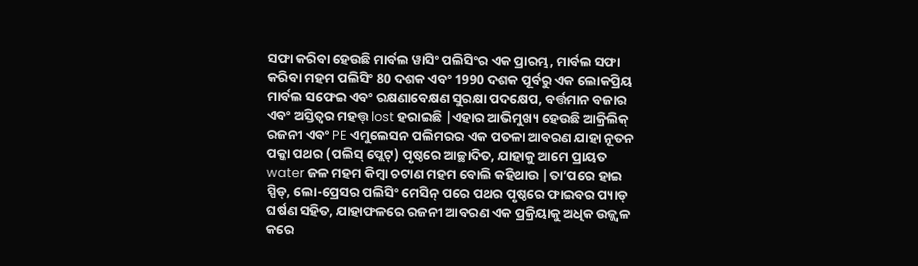ସଫା କରିବା ହେଉଛି ମାର୍ବଲ ୱାସିଂ ପଲିସିଂର ଏକ ପ୍ରାରମ୍ଭ, ମାର୍ବଲ ସଫା କରିବା ମହମ ପଲିସିଂ 80 ଦଶକ ଏବଂ 1990 ଦଶକ ପୂର୍ବରୁ ଏକ ଲୋକପ୍ରିୟ ମାର୍ବଲ ସଫେଇ ଏବଂ ରକ୍ଷଣାବେକ୍ଷଣ ସୁରକ୍ଷା ପଦକ୍ଷେପ, ବର୍ତ୍ତମାନ ବଜାର ଏବଂ ଅସ୍ତିତ୍ୱର ମହତ୍ତ୍ lost ହରାଇଛି |ଏହାର ଆଭିମୁଖ୍ୟ ହେଉଛି ଆକ୍ରିଲିକ୍ ରଜନୀ ଏବଂ PE ଏମୁଲେସନ ପଲିମରର ଏକ ପତଳା ଆବରଣ ଯାହା ନୂତନ ପକ୍କା ପଥର (ପଲିସ୍ ପ୍ଲେଟ୍) ପୃଷ୍ଠରେ ଆଚ୍ଛାଦିତ, ଯାହାକୁ ଆମେ ପ୍ରାୟତ water ଜଳ ମହମ କିମ୍ବା ଚଟାଣ ମହମ ବୋଲି କହିଥାଉ |ତା’ପରେ ହାଇ ସ୍ପିଡ୍, ଲୋ-ପ୍ରେସର ପଲିସିଂ ମେସିନ୍ ପରେ ପଥର ପୃଷ୍ଠରେ ଫାଇବର ପ୍ୟାଡ୍ ଘର୍ଷଣ ସହିତ, ଯାହାଫଳରେ ରଜନୀ ଆବରଣ ଏକ ପ୍ରକ୍ରିୟାକୁ ଅଧିକ ଉଜ୍ଜ୍ୱଳ କରେ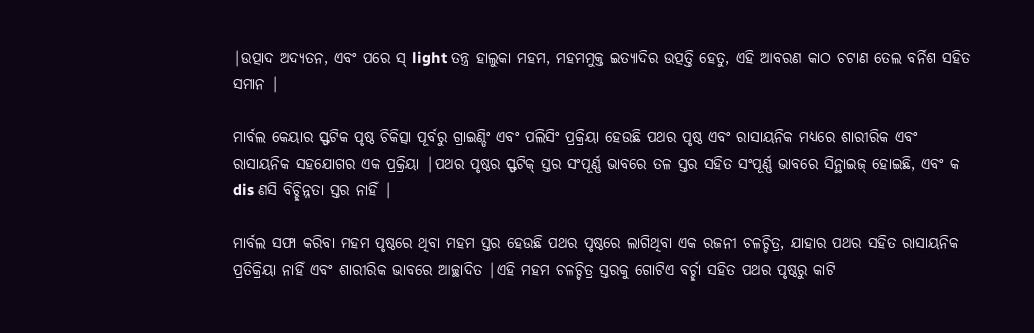|ଉତ୍ପାଦ ଅଦ୍ୟତନ, ଏବଂ ପରେ ସ୍ light ତନ୍ତ୍ର ହାଲୁକା ମହମ, ମହମମୁକ୍ତ ଇତ୍ୟାଦିର ଉତ୍ପତ୍ତି ହେତୁ, ଏହି ଆବରଣ କାଠ ଚଟାଣ ତେଲ ବର୍ନିଶ ସହିତ ସମାନ |

ମାର୍ବଲ କେୟାର ସ୍ଫଟିକ ପୃଷ୍ଠ ଚିକିତ୍ସା ପୂର୍ବରୁ ଗ୍ରାଇଣ୍ଡିଂ ଏବଂ ପଲିସିଂ ପ୍ରକ୍ରିୟା ହେଉଛି ପଥର ପୃଷ୍ଠ ଏବଂ ରାସାୟନିକ ମଧ୍ୟରେ ଶାରୀରିକ ଏବଂ ରାସାୟନିକ ସହଯୋଗର ଏକ ପ୍ରକ୍ରିୟା |ପଥର ପୃଷ୍ଠର ସ୍ଫଟିକ୍ ସ୍ତର ସଂପୂର୍ଣ୍ଣ ଭାବରେ ତଳ ସ୍ତର ସହିତ ସଂପୂର୍ଣ୍ଣ ଭାବରେ ସିନ୍ଥାଇଜ୍ ହୋଇଛି, ଏବଂ କ dis ଣସି ବିଚ୍ଛିନ୍ନତା ସ୍ତର ନାହିଁ |

ମାର୍ବଲ ସଫା କରିବା ମହମ ପୃଷ୍ଠରେ ଥିବା ମହମ ସ୍ତର ହେଉଛି ପଥର ପୃଷ୍ଠରେ ଲାଗିଥିବା ଏକ ରଜନୀ ଚଳଚ୍ଚିତ୍ର, ଯାହାର ପଥର ସହିତ ରାସାୟନିକ ପ୍ରତିକ୍ରିୟା ନାହିଁ ଏବଂ ଶାରୀରିକ ଭାବରେ ଆଚ୍ଛାଦିତ |ଏହି ମହମ ଚଳଚ୍ଚିତ୍ର ସ୍ତରକୁ ଗୋଟିଏ ବର୍ଚ୍ଛା ସହିତ ପଥର ପୃଷ୍ଠରୁ କାଟି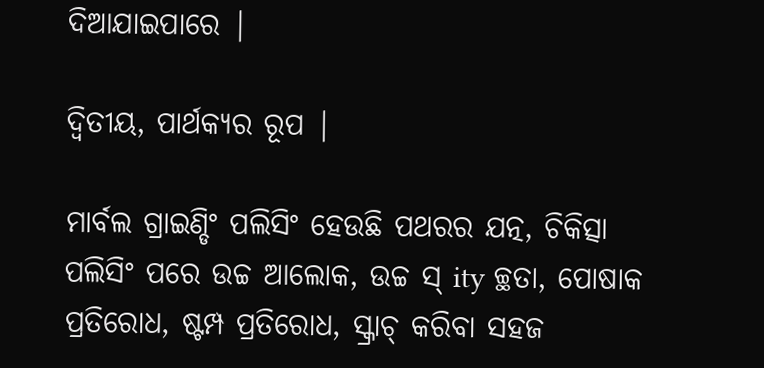ଦିଆଯାଇପାରେ |

ଦ୍ୱିତୀୟ, ପାର୍ଥକ୍ୟର ରୂପ |

ମାର୍ବଲ ଗ୍ରାଇଣ୍ଡିଂ ପଲିସିଂ ହେଉଛି ପଥରର ଯତ୍ନ, ଚିକିତ୍ସା ପଲିସିଂ ପରେ ଉଚ୍ଚ ଆଲୋକ, ଉଚ୍ଚ ସ୍ ity ଚ୍ଛତା, ପୋଷାକ ପ୍ରତିରୋଧ, ଷ୍ଟମ୍ପ ପ୍ରତିରୋଧ, ସ୍କ୍ରାଚ୍ କରିବା ସହଜ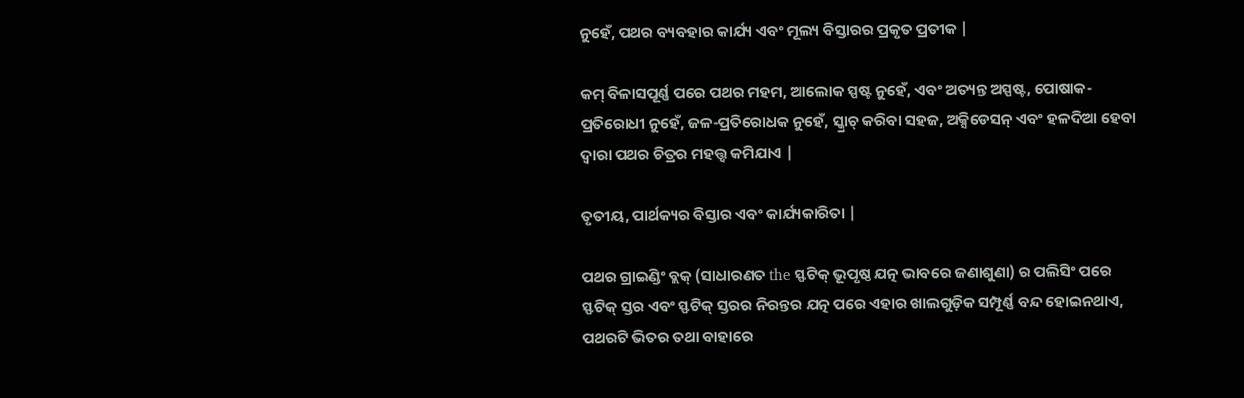ନୁହେଁ, ପଥର ବ୍ୟବହାର କାର୍ଯ୍ୟ ଏବଂ ମୂଲ୍ୟ ବିସ୍ତାରର ପ୍ରକୃତ ପ୍ରତୀକ |

କମ୍ ବିଳାସପୂର୍ଣ୍ଣ ପରେ ପଥର ମହମ, ଆଲୋକ ସ୍ପଷ୍ଟ ନୁହେଁ, ଏବଂ ଅତ୍ୟନ୍ତ ଅସ୍ପଷ୍ଟ, ପୋଷାକ-ପ୍ରତିରୋଧୀ ନୁହେଁ, ଜଳ-ପ୍ରତିରୋଧକ ନୁହେଁ, ସ୍କ୍ରାଚ୍ କରିବା ସହଜ, ଅକ୍ସିଡେସନ୍ ଏବଂ ହଳଦିଆ ହେବା ଦ୍ୱାରା ପଥର ଚିତ୍ରର ମହତ୍ତ୍ୱ କମିଯାଏ |

ତୃତୀୟ, ପାର୍ଥକ୍ୟର ବିସ୍ତାର ଏବଂ କାର୍ଯ୍ୟକାରିତା |

ପଥର ଗ୍ରାଇଣ୍ଡିଂ ବ୍ଲକ୍ (ସାଧାରଣତ the ସ୍ଫଟିକ୍ ଭୂପୃଷ୍ଠ ଯତ୍ନ ଭାବରେ ଜଣାଶୁଣା) ର ପଲିସିଂ ପରେ ସ୍ଫଟିକ୍ ସ୍ତର ଏବଂ ସ୍ଫଟିକ୍ ସ୍ତରର ନିରନ୍ତର ଯତ୍ନ ପରେ ଏହାର ଖାଲଗୁଡ଼ିକ ସମ୍ପୂର୍ଣ୍ଣ ବନ୍ଦ ହୋଇନଥାଏ, ପଥରଟି ଭିତର ତଥା ବାହାରେ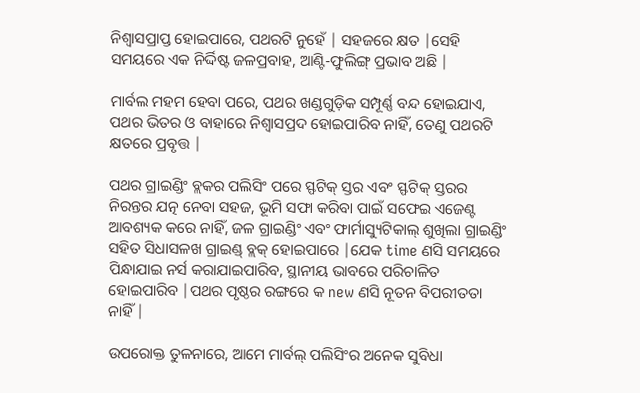ନିଶ୍ୱାସପ୍ରାପ୍ତ ହୋଇପାରେ, ପଥରଟି ନୁହେଁ | ସହଜରେ କ୍ଷତ |ସେହି ସମୟରେ ଏକ ନିର୍ଦ୍ଦିଷ୍ଟ ଜଳପ୍ରବାହ, ଆଣ୍ଟି-ଫୁଲିଙ୍ଗ୍ ପ୍ରଭାବ ଅଛି |

ମାର୍ବଲ ମହମ ହେବା ପରେ, ପଥର ଖଣ୍ଡଗୁଡ଼ିକ ସମ୍ପୂର୍ଣ୍ଣ ବନ୍ଦ ହୋଇଯାଏ, ପଥର ଭିତର ଓ ବାହାରେ ନିଶ୍ୱାସପ୍ରଦ ହୋଇପାରିବ ନାହିଁ, ତେଣୁ ପଥରଟି କ୍ଷତରେ ପ୍ରବୃତ୍ତ |

ପଥର ଗ୍ରାଇଣ୍ଡିଂ ବ୍ଲକର ପଲିସିଂ ପରେ ସ୍ଫଟିକ୍ ସ୍ତର ଏବଂ ସ୍ଫଟିକ୍ ସ୍ତରର ନିରନ୍ତର ଯତ୍ନ ନେବା ସହଜ, ଭୂମି ସଫା କରିବା ପାଇଁ ସଫେଇ ଏଜେଣ୍ଟ ଆବଶ୍ୟକ କରେ ନାହିଁ, ଜଳ ଗ୍ରାଇଣ୍ଡିଂ ଏବଂ ଫାର୍ମାସ୍ୟୁଟିକାଲ୍ ଶୁଖିଲା ଗ୍ରାଇଣ୍ଡିଂ ସହିତ ସିଧାସଳଖ ଗ୍ରାଇଣ୍ଡ୍ ବ୍ଲକ୍ ହୋଇପାରେ |ଯେକ time ଣସି ସମୟରେ ପିନ୍ଧାଯାଇ ନର୍ସ କରାଯାଇପାରିବ, ସ୍ଥାନୀୟ ଭାବରେ ପରିଚାଳିତ ହୋଇପାରିବ |ପଥର ପୃଷ୍ଠର ରଙ୍ଗରେ କ new ଣସି ନୂତନ ବିପରୀତତା ନାହିଁ |

ଉପରୋକ୍ତ ତୁଳନାରେ, ଆମେ ମାର୍ବଲ୍ ପଲିସିଂର ଅନେକ ସୁବିଧା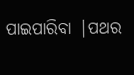ପାଇପାରିବା |ପଥର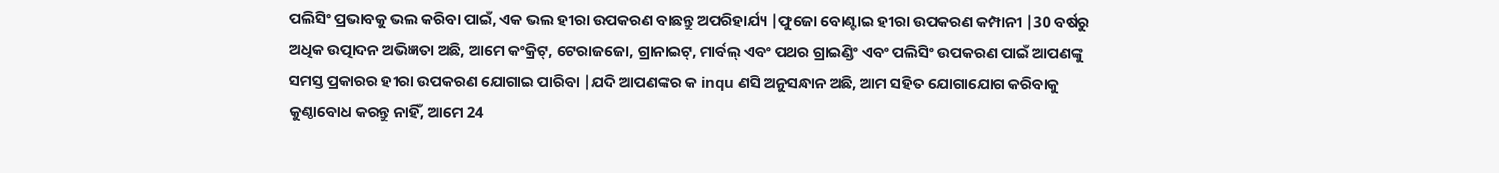ପଲିସିଂ ପ୍ରଭାବକୁ ଭଲ କରିବା ପାଇଁ, ଏକ ଭଲ ହୀରା ଉପକରଣ ବାଛନ୍ତୁ ଅପରିହାର୍ଯ୍ୟ |ଫୁଜୋ ବୋଣ୍ଟାଇ ହୀରା ଉପକରଣ କମ୍ପାନୀ |30 ବର୍ଷରୁ ଅଧିକ ଉତ୍ପାଦନ ଅଭିଜ୍ଞତା ଅଛି, ଆମେ କଂକ୍ରିଟ୍, ଟେରାଜଜୋ, ଗ୍ରାନାଇଟ୍, ମାର୍ବଲ୍ ଏବଂ ପଥର ଗ୍ରାଇଣ୍ଡିଂ ଏବଂ ପଲିସିଂ ଉପକରଣ ପାଇଁ ଆପଣଙ୍କୁ ସମସ୍ତ ପ୍ରକାରର ହୀରା ଉପକରଣ ଯୋଗାଇ ପାରିବା |ଯଦି ଆପଣଙ୍କର କ inqu ଣସି ଅନୁସନ୍ଧାନ ଅଛି, ଆମ ସହିତ ଯୋଗାଯୋଗ କରିବାକୁ କୁଣ୍ଠାବୋଧ କରନ୍ତୁ ନାହିଁ, ଆମେ 24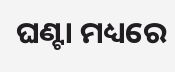ଘଣ୍ଟା ମଧ୍ୟରେ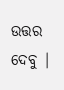ଉତ୍ତର ଦେବୁ |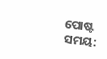ପୋଷ୍ଟ ସମୟ: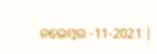ନଭେମ୍ବର -11-2021 |